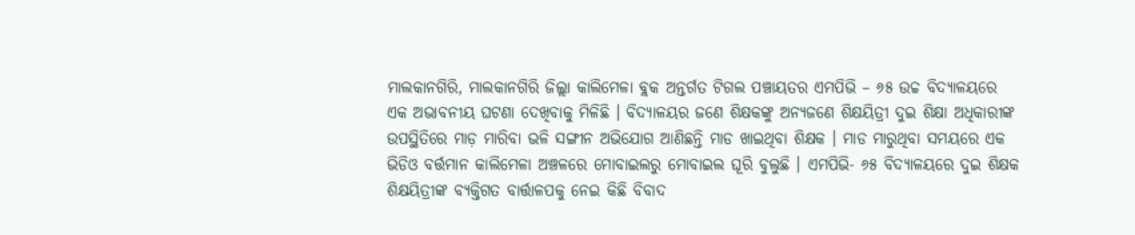ମାଲକାନଗିରି, ମାଲକାନଗିରି ଜିଲ୍ଲା କାଲିମେଳା ବ୍ଲକ ଅନ୍ତର୍ଗତ ଟିଗଲ ପଞ୍ଚାୟତର ଏମପିଭି – ୬୫ ଉଚ୍ଚ ବିଦ୍ୟାଳୟରେ ଏକ ଅଭାବନୀୟ ଘଟଣା ଦେଖିବାକୁ ମିଳିଛି । ବିଦ୍ୟାଳୟର ଜଣେ ଶିକ୍ଷକଙ୍କୁ ଅନ୍ୟଜଣେ ଶିକ୍ଷୟିତ୍ରୀ ଦୁଇ ଶିକ୍ଷା ଅଧିକାରୀଙ୍କ ଉପସ୍ଥିତିରେ ମାଡ଼ ମାରିବା ଭଳି ସଙ୍ଗୀନ ଅଭିଯୋଗ ଆଣିଛନ୍ତି ମାଡ ଖାଇଥିବା ଶିକ୍ଷକ । ମାଡ ମାରୁଥିବା ସମୟରେ ଏକ ଭିଡିଓ ବର୍ତ୍ତମାନ କାଲିମେଳା ଅଞ୍ଚଳରେ ମୋବାଇଲରୁ ମୋବାଇଲ ଘୂରି ବୁଲୁଛି । ଏମପିଭି- ୬୫ ବିଦ୍ୟାଳୟରେ ଦୁଇ ଶିକ୍ଷକ ଶିକ୍ଷୟିତ୍ରୀଙ୍କ ବ୍ୟକ୍ତିଗତ ବାର୍ତ୍ତାଳପକୁ ନେଇ କିଛି ବିବାଦ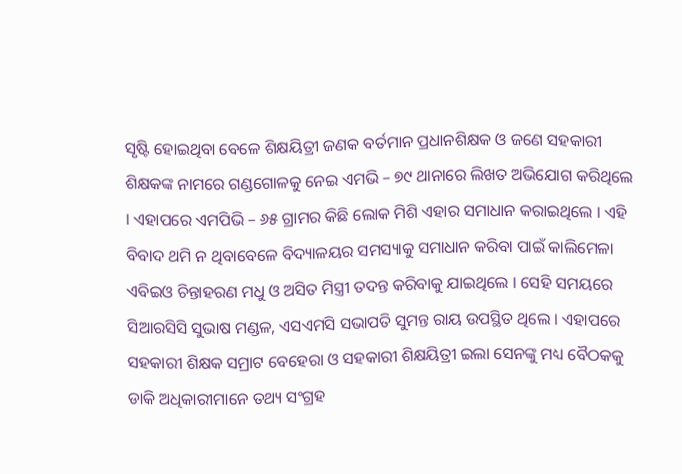ସୃଷ୍ଟି ହୋଇଥିବା ବେଳେ ଶିକ୍ଷୟିତ୍ରୀ ଜଣକ ବର୍ତମାନ ପ୍ରଧାନଶିକ୍ଷକ ଓ ଜଣେ ସହକାରୀ ଶିକ୍ଷକଙ୍କ ନାମରେ ଗଣ୍ଡଗୋଳକୁ ନେଇ ଏମଭି – ୭୯ ଥାନାରେ ଲିଖତ ଅଭିଯୋଗ କରିଥିଲେ । ଏହାପରେ ଏମପିଭି – ୬୫ ଗ୍ରାମର କିଛି ଲୋକ ମିଶି ଏହାର ସମାଧାନ କରାଇଥିଲେ । ଏହି ବିବାଦ ଥମି ନ ଥିବାବେଳେ ବିଦ୍ୟାଳୟର ସମସ୍ୟାକୁ ସମାଧାନ କରିବା ପାଇଁ କାଲିମେଳା ଏବିଇଓ ଚିନ୍ତାହରଣ ମଧୁ ଓ ଅସିତ ମିସ୍ତ୍ରୀ ତଦନ୍ତ କରିବାକୁ ଯାଇଥିଲେ । ସେହି ସମୟରେ ସିଆରସିସି ସୁଭାଷ ମଣ୍ଡଳ, ଏସଏମସି ସଭାପତି ସୁମନ୍ତ ରାୟ ଉପସ୍ଥିତ ଥିଲେ । ଏହାପରେ ସହକାରୀ ଶିକ୍ଷକ ସମ୍ରାଟ ବେହେରା ଓ ସହକାରୀ ଶିକ୍ଷୟିତ୍ରୀ ଇଲା ସେନଙ୍କୁ ମଧ୍ୟ ବୈଠକକୁ ଡାକି ଅଧିକାରୀମାନେ ତଥ୍ୟ ସଂଗ୍ରହ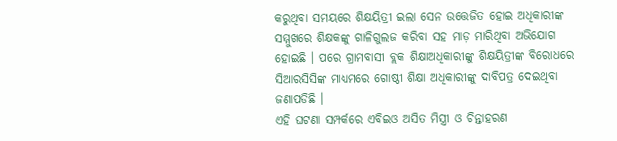କରୁଥିବା ସମୟରେ ଶିକ୍ଷୟିତ୍ରୀ ଇଲା ସେନ ଉତ୍ତେଜିତ ହୋଇ ଅଧିକାରୀଙ୍କ ସମ୍ମୁଖରେ ଶିକ୍ଷକଙ୍କୁ ଗାଳିଗୁଲଜ କରିବା ସହ ମାଡ଼ ମାରିଥିବା ଅଭିଯୋଗ ହୋଇଛି । ପରେ ଗ୍ରାମବାସୀ ବ୍ଲକ ଶିକ୍ଷାଅଧିକାରୀଙ୍କୁ ଶିକ୍ଷୟିତ୍ରୀଙ୍କ ବିରୋଧରେ ସିଆରସିସିଙ୍କ ମାଧ୍ୟମରେ ଗୋଷ୍ଠୀ ଶିକ୍ଷା ଅଧିକାରୀଙ୍କୁ ଦାବିପତ୍ର ଦେଇଥିବା ଜଣାପଡିଛି ।
ଏହି ଘଟଣା ସମ୍ପର୍କରେ ଏବିଇଓ ଅସିତ ମିସ୍ତ୍ରୀ ଓ ଚିନ୍ତାହରଣ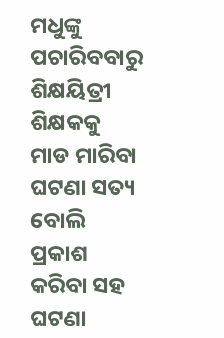ମଧୁଙ୍କୁ ପଚାରିବବାରୁ ଶିକ୍ଷୟିତ୍ରୀ ଶିକ୍ଷକକୁ ମାଡ ମାରିବା ଘଟଣା ସତ୍ୟ ବୋଲି ପ୍ରକାଶ କରିବା ସହ ଘଟଣା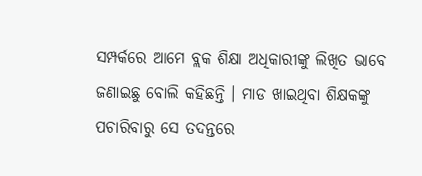ସମ୍ପର୍କରେ ଆମେ ବ୍ଲକ ଶିକ୍ଷା ଅଧିକାରୀଙ୍କୁ ଲିଖିତ ଭାବେ ଜଣାଇଛୁ ବୋଲି କହିଛନ୍ତି । ମାଡ ଖାଇଥିବା ଶିକ୍ଷକଙ୍କୁ ପଚାରିବାରୁ ସେ ତଦନ୍ତରେ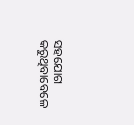ସହଯୋଗ କରୁଥିବାବେଳେ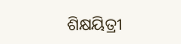ଶିକ୍ଷୟିତ୍ରୀ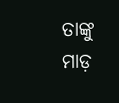ତାଙ୍କୁ ମାଡ଼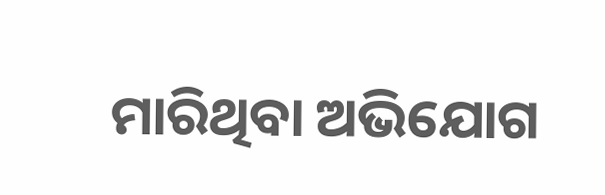ମାରିଥିବା ଅଭିଯୋଗ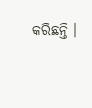କରିଛନ୍ତି ।